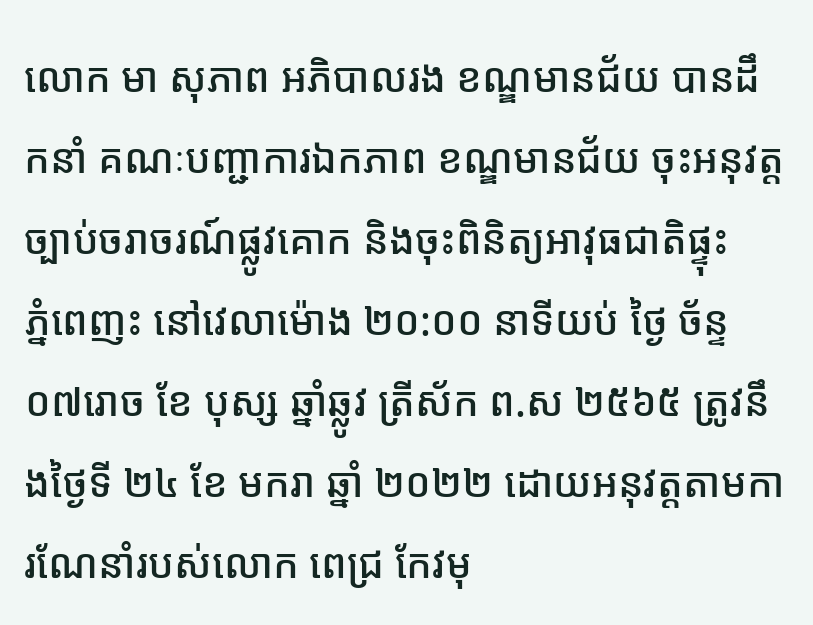លោក មា សុភាព អភិបាលរង ខណ្ឌមានជ័យ បានដឹកនាំ គណៈបញ្ជាការឯកភាព ខណ្ឌមានជ័យ ចុះអនុវត្តច្បាប់ចរាចរណ៍ផ្លូវគោក និងចុះពិនិត្យអាវុធជាតិផ្ទុះ
ភ្នំពេញះ នៅវេលាម៉ោង ២០:០០ នាទីយប់ ថ្ងៃ ច័ន្ទ ០៧រោច ខែ បុស្ស ឆ្នាំឆ្លូវ ត្រីស័ក ព.ស ២៥៦៥ ត្រូវនឹងថ្ងៃទី ២៤ ខែ មករា ឆ្នាំ ២០២២ ដោយអនុវត្តតាមការណែនាំរបស់លោក ពេជ្រ កែវមុ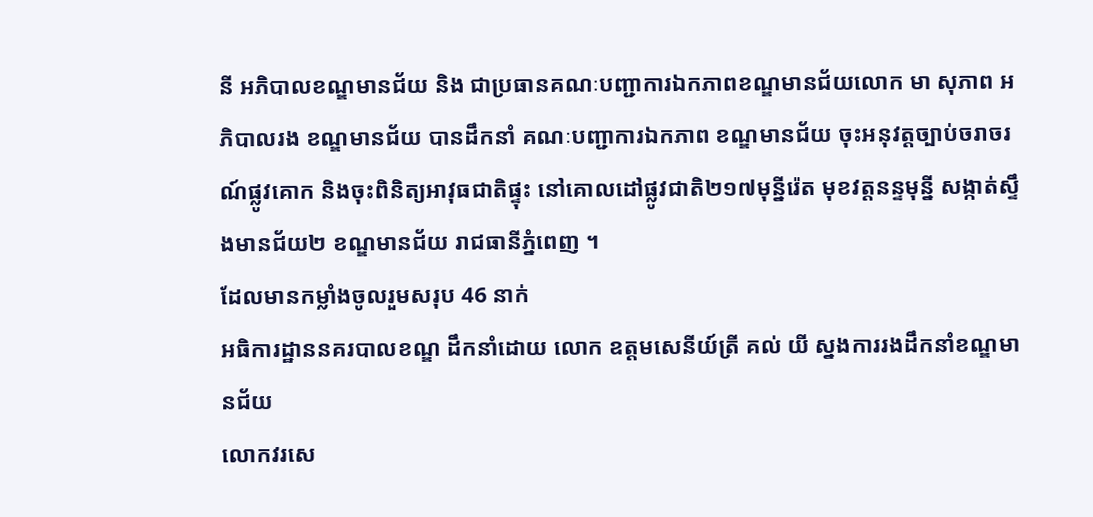នី អភិបាលខណ្ឌមានជ័យ និង ជាប្រធានគណៈបញ្ជាការឯកភាពខណ្ឌមានជ័យលោក មា សុភាព អភិបាលរង ខណ្ឌមានជ័យ បានដឹកនាំ គណៈបញ្ជាការឯកភាព ខណ្ឌមានជ័យ ចុះអនុវត្តច្បាប់ចរាចរណ៍ផ្លូវគោក និងចុះពិនិត្យអាវុធជាតិផ្ទុះ នៅគោលដៅផ្លូវជាតិ២១៧មុន្នីរ៉េត មុខវត្តនន្ទមុន្នី សង្កាត់ស្ទឹងមានជ័យ២ ខណ្ឌមានជ័យ រាជធានីភ្នំពេញ ។
ដែលមានកម្លាំងចូលរួមសរុប 46 នាក់
អធិការដ្ឋាននគរបាលខណ្ឌ ដឹកនាំដោយ លោក ឧត្តមសេនីយ៍ត្រី គល់ យី ស្នងការរងដឹកនាំខណ្ឌមានជ័យ
លោកវរសេ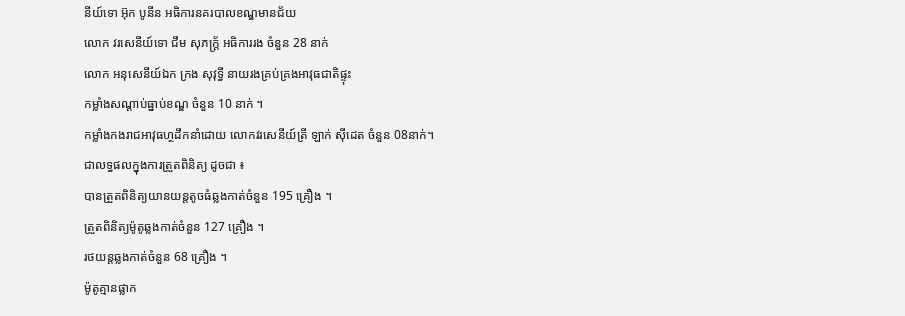នីយ៍ទោ អ៊ុក បូនីន អធិការនគរបាលខណ្ឌមានជ័យ
លោក វរសេនីយ៍ទោ ជឹម សុភក្ត្រ័ អធិការរង ចំនួន 28 នាក់
លោក អនុសេនីយ៍ឯក ក្រង សុវុទ្ធី នាយរងគ្រប់គ្រងអាវុធជាតិផ្ទុះ
កម្លាំងសណ្ដាប់ធ្នាប់ខណ្ឌ ចំនួន 10 នាក់ ។
កម្លាំងកងរាជអាវុធហ្ថដឹកនាំដោយ លោកវរសេនីយ៍ត្រី ឡាក់ សុីដេត ចំនួន 08នាក់។
ជាលទ្ធផលក្នុងការត្រួតពិនិត្យ ដូចជា ៖
បានត្រួតពិនិត្យយានយន្តតូចធំឆ្លងកាត់ចំនួន 195 គ្រឿង ។
ត្រួតពិនិត្យម៉ូតូឆ្លងកាត់ចំនួន 127 គ្រឿង ។
រថយន្តឆ្លងកាត់ចំនួន 68 គ្រឿង ។
ម៉ូតូគ្មានផ្លាក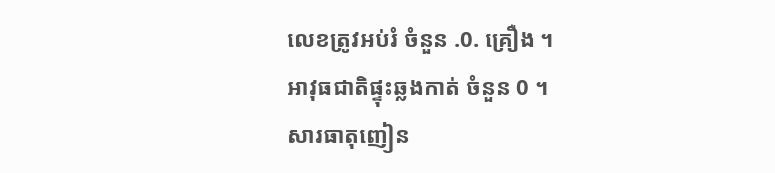លេខត្រូវអប់រំ ចំនួន .0. គ្រឿង ។
អាវុធជាតិផ្ទុះឆ្លងកាត់ ចំនួន 0 ។
សារធាតុញៀន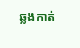ឆ្លងកាត់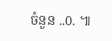ចំនួន ..0. ៕